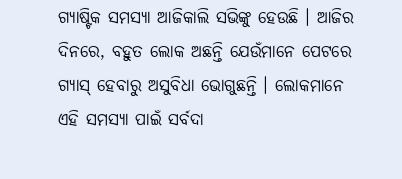ଗ୍ୟାଷ୍ଟିକ ସମସ୍ୟା ଆଜିକାଲି ସଭିଙ୍କୁ ହେଉଛି । ଆଜିର ଦିନରେ, ବହୁତ ଲୋକ ଅଛନ୍ତି ଯେଉଁମାନେ ପେଟରେ ଗ୍ୟାସ୍ ହେବାରୁ ଅସୁବିଧା ଭୋଗୁଛନ୍ତି । ଲୋକମାନେ ଏହି ସମସ୍ୟା ପାଇଁ ସର୍ବଦା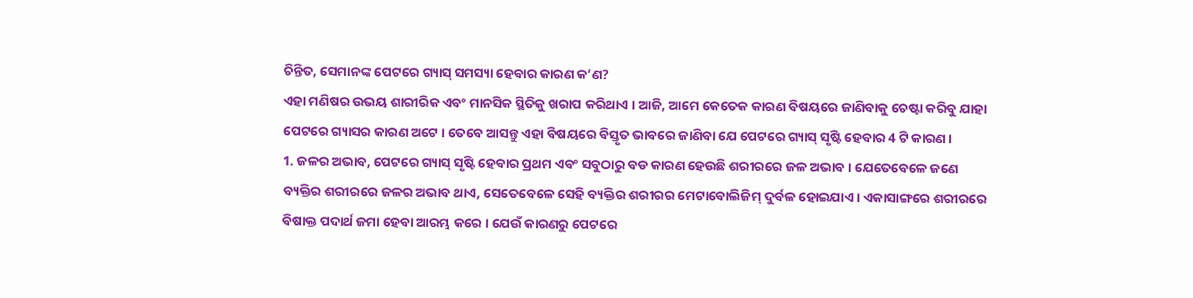ଚିନ୍ତିତ, ସେମାନଙ୍କ ପେଟରେ ଗ୍ୟାସ୍ ସମସ୍ୟା ହେବାର କାରଣ କ’ଣ?
ଏହା ମଣିଷର ଉଭୟ ଶାରୀରିକ ଏବଂ ମାନସିକ ସ୍ଥିତିକୁ ଖରାପ କରିଥାଏ । ଆଜି, ଆମେ କେତେକ କାରଣ ବିଷୟରେ ଜାଣିବାକୁ ଚେଷ୍ଟା କରିବୁ ଯାହା ପେଟରେ ଗ୍ୟାସର କାରଣ ଅଟେ । ତେବେ ଆସନ୍ତୁ ଏହା ବିଷୟରେ ବିସ୍ତୃତ ଭାବରେ ଜାଣିବା ଯେ ପେଟରେ ଗ୍ୟାସ୍ ସୃଷ୍ଟି ହେବାର 4 ଟି କାରଣ ।
1. ଜଳର ଅଭାବ, ପେଟରେ ଗ୍ୟାସ୍ ସୃଷ୍ଟି ହେବାର ପ୍ରଥମ ଏବଂ ସବୁଠାରୁ ବଡ କାରଣ ହେଉଛି ଶରୀରରେ ଜଳ ଅଭାବ । ଯେତେବେଳେ ଜଣେ ବ୍ୟକ୍ତିର ଶରୀରରେ ଜଳର ଅଭାବ ଥାଏ, ସେତେବେଳେ ସେହି ବ୍ୟକ୍ତିର ଶରୀରର ମେଟାବୋଲିଜିମ୍ ଦୁର୍ବଳ ହୋଇଯାଏ । ଏକାସାଙ୍ଗରେ ଶରୀରରେ ବିଷାକ୍ତ ପଦାର୍ଥ ଜମା ହେବା ଆରମ୍ଭ କରେ । ଯେଉଁ କାରଣରୁ ପେଟରେ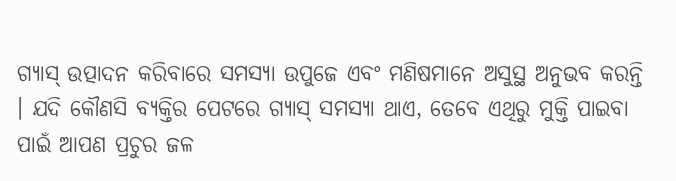ଗ୍ୟାସ୍ ଉତ୍ପାଦନ କରିବାରେ ସମସ୍ୟା ଉପୁଜେ ଏବଂ ମଣିଷମାନେ ଅସୁସ୍ଥ ଅନୁଭବ କରନ୍ତି । ଯଦି କୌଣସି ବ୍ୟକ୍ତିର ପେଟରେ ଗ୍ୟାସ୍ ସମସ୍ୟା ଥାଏ, ତେବେ ଏଥିରୁ ମୁକ୍ତି ପାଇବା ପାଇଁ ଆପଣ ପ୍ରଚୁର ଜଳ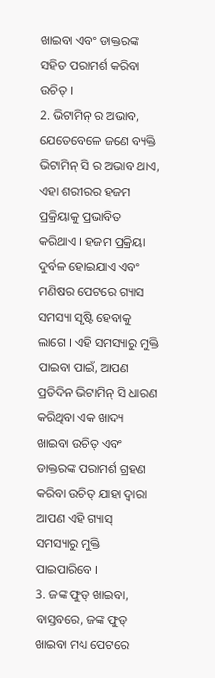ଖାଇବା ଏବଂ ଡାକ୍ତରଙ୍କ ସହିତ ପରାମର୍ଶ କରିବା ଉଚିତ୍ ।
2. ଭିଟାମିନ୍ ର ଅଭାବ, ଯେତେବେଳେ ଜଣେ ବ୍ୟକ୍ତି ଭିଟାମିନ୍ ସି ର ଅଭାବ ଥାଏ, ଏହା ଶରୀରର ହଜମ ପ୍ରକ୍ରିୟାକୁ ପ୍ରଭାବିତ କରିଥାଏ । ହଜମ ପ୍ରକ୍ରିୟା ଦୁର୍ବଳ ହୋଇଯାଏ ଏବଂ ମଣିଷର ପେଟରେ ଗ୍ୟାସ ସମସ୍ୟା ସୃଷ୍ଟି ହେବାକୁ ଲାଗେ । ଏହି ସମସ୍ୟାରୁ ମୁକ୍ତି ପାଇବା ପାଇଁ, ଆପଣ ପ୍ରତିଦିନ ଭିଟାମିନ୍ ସି ଧାରଣ କରିଥିବା ଏକ ଖାଦ୍ୟ ଖାଇବା ଉଚିତ୍ ଏବଂ ଡାକ୍ତରଙ୍କ ପରାମର୍ଶ ଗ୍ରହଣ କରିବା ଉଚିତ୍ ଯାହା ଦ୍ୱାରା ଆପଣ ଏହି ଗ୍ୟାସ୍ ସମସ୍ୟାରୁ ମୁକ୍ତି ପାଇପାରିବେ ।
3. ଜଙ୍କ ଫୁଡ୍ ଖାଇବା, ବାସ୍ତବରେ, ଜଙ୍କ ଫୁଡ୍ ଖାଇବା ମଧ୍ୟ ପେଟରେ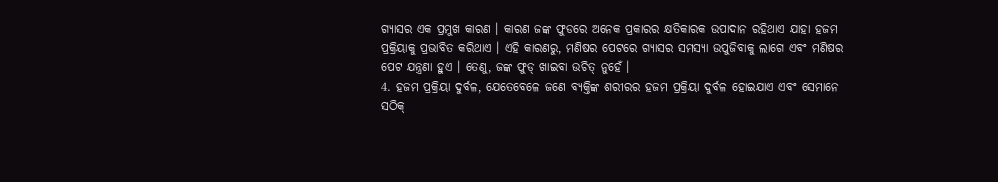ଗ୍ୟାସର ଏକ ପ୍ରମୁଖ କାରଣ । କାରଣ ଜଙ୍କ ଫୁଡରେ ଅନେକ ପ୍ରକାରର କ୍ଷତିକାରକ ଉପାଦାନ ରହିଥାଏ ଯାହା ହଜମ ପ୍ରକ୍ରିୟାକୁ ପ୍ରଭାବିତ କରିଥାଏ । ଏହି କାରଣରୁ, ମଣିଷର ପେଟରେ ଗ୍ୟାସର ସମସ୍ୟା ଉପୁଜିବାକୁ ଲାଗେ ଏବଂ ମଣିଷର ପେଟ ଯନ୍ତ୍ରଣା ହୁଏ । ତେଣୁ, ଜଙ୍କ ଫୁଡ୍ ଖାଇବା ଉଚିତ୍ ନୁହେଁ ।
4. ହଜମ ପ୍ରକ୍ରିୟା ଦୁର୍ବଳ, ଯେତେବେଳେ ଜଣେ ବ୍ୟକ୍ତିଙ୍କ ଶରୀରର ହଜମ ପ୍ରକ୍ରିୟା ଦୁର୍ବଳ ହୋଇଯାଏ ଏବଂ ସେମାନେ ସଠିକ୍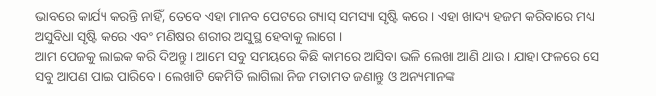ଭାବରେ କାର୍ଯ୍ୟ କରନ୍ତି ନାହିଁ, ତେବେ ଏହା ମାନବ ପେଟରେ ଗ୍ୟାସ୍ ସମସ୍ୟା ସୃଷ୍ଟି କରେ । ଏହା ଖାଦ୍ୟ ହଜମ କରିବାରେ ମଧ୍ୟ ଅସୁବିଧା ସୃଷ୍ଟି କରେ ଏବଂ ମଣିଷର ଶରୀର ଅସୁସ୍ଥ ହେବାକୁ ଲାଗେ ।
ଆମ ପେଜକୁ ଲାଇକ କରି ଦିଅନ୍ତୁ । ଆମେ ସବୁ ସମୟରେ କିଛି କାମରେ ଆସିବା ଭଳି ଲେଖା ଆଣି ଥାଉ । ଯାହା ଫଳରେ ସେ ସବୁ ଆପଣ ପାଇ ପାରିବେ । ଲେଖାଟି କେମିତି ଲାଗିଲା ନିଜ ମତାମତ ଜଣାନ୍ତୁ ଓ ଅନ୍ୟମାନଙ୍କ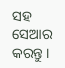ସହ ସେଆର କରନ୍ତୁ ।